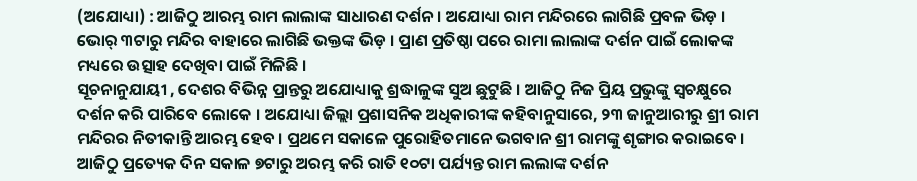(ଅଯୋଧ୍ୟା) : ଆଜିଠୁ ଆରମ୍ଭ ରାମ ଲାଲାଙ୍କ ସାଧାରଣ ଦର୍ଶନ । ଅଯୋଧ୍ୟା ରାମ ମନ୍ଦିରରେ ଲାଗିଛି ପ୍ରବଳ ଭିଡ଼ । ଭୋର୍ ୩ଟାରୁ ମନ୍ଦିର ବାହାରେ ଲାଗିଛି ଭକ୍ତଙ୍କ ଭିଡ଼ । ପ୍ରାଣ ପ୍ରତିଷ୍ଠା ପରେ ରାମା ଲାଲାଙ୍କ ଦର୍ଶନ ପାଇଁ ଲୋକଙ୍କ ମଧ୍ୟରେ ଉତ୍ସାହ ଦେଖିବା ପାଇଁ ମିଳିଛି ।
ସୂଚନାନୁଯାୟୀ , ଦେଶର ବିଭିନ୍ନ ପ୍ରାନ୍ତରୁ ଅଯୋଧ୍ୟାକୁ ଶ୍ରଦ୍ଧାଳୁଙ୍କ ସୁଅ ଛୁଟୁଛି । ଆଜିଠୁ ନିଜ ପ୍ରିୟ ପ୍ରଭୁଙ୍କୁ ସ୍ୱଚକ୍ଷୁରେ ଦର୍ଶନ କରି ପାରିବେ ଲୋକେ । ଅଯୋଧ୍ୟା ଜିଲ୍ଲା ପ୍ରଶାସନିକ ଅଧିକାରୀଙ୍କ କହିବାନୁସାରେ, ୨୩ ଜାନୁଆରୀରୁ ଶ୍ରୀ ରାମ ମନ୍ଦିରର ନିତୀକାନ୍ତି ଆରମ୍ଭ ହେବ । ପ୍ରଥମେ ସକାଳେ ପୁରୋହିତମାନେ ଭଗବାନ ଶ୍ରୀ ରାମଙ୍କୁ ଶୃଙ୍ଗାର କରାଇବେ । ଆଜିଠୁ ପ୍ରତ୍ୟେକ ଦିନ ସକାଳ ୭ଟାରୁ ଅରମ୍ଭ କରି ରାତି ୧୦ଟା ପର୍ଯ୍ୟନ୍ତ ରାମ ଲଲାଙ୍କ ଦର୍ଶନ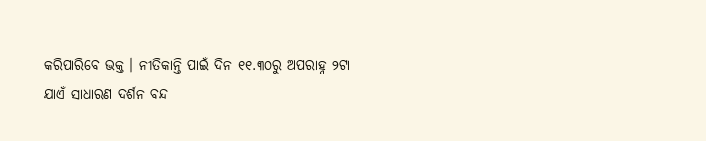କରିପାରିବେ ଭକ୍ତ । ନୀତିକାନ୍ତି ପାଇଁ ଦିନ ୧୧.୩୦ରୁ ଅପରାହ୍ନ ୨ଟା ଯାଏଁ ସାଧାରଣ ଦର୍ଶନ ବନ୍ଦ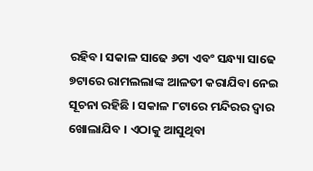ରହିବ। ସକାଳ ସାଢେ ୬ଟା ଏବଂ ସନ୍ଧ୍ୟା ସାଢେ ୭ଟାରେ ରାମଲଲାଙ୍କ ଆଳତୀ କରାଯିବା ନେଇ ସୂଚନା ରହିଛି । ସକାଳ ୮ଟାରେ ମନ୍ଦିରର ଦ୍ୱାର ଖୋଲାଯିବ । ଏଠାକୁ ଆସୁଥିବା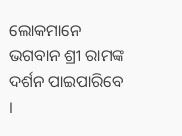ଲୋକମାନେ ଭଗବାନ ଶ୍ରୀ ରାମଙ୍କ ଦର୍ଶନ ପାଇପାରିବେ ।